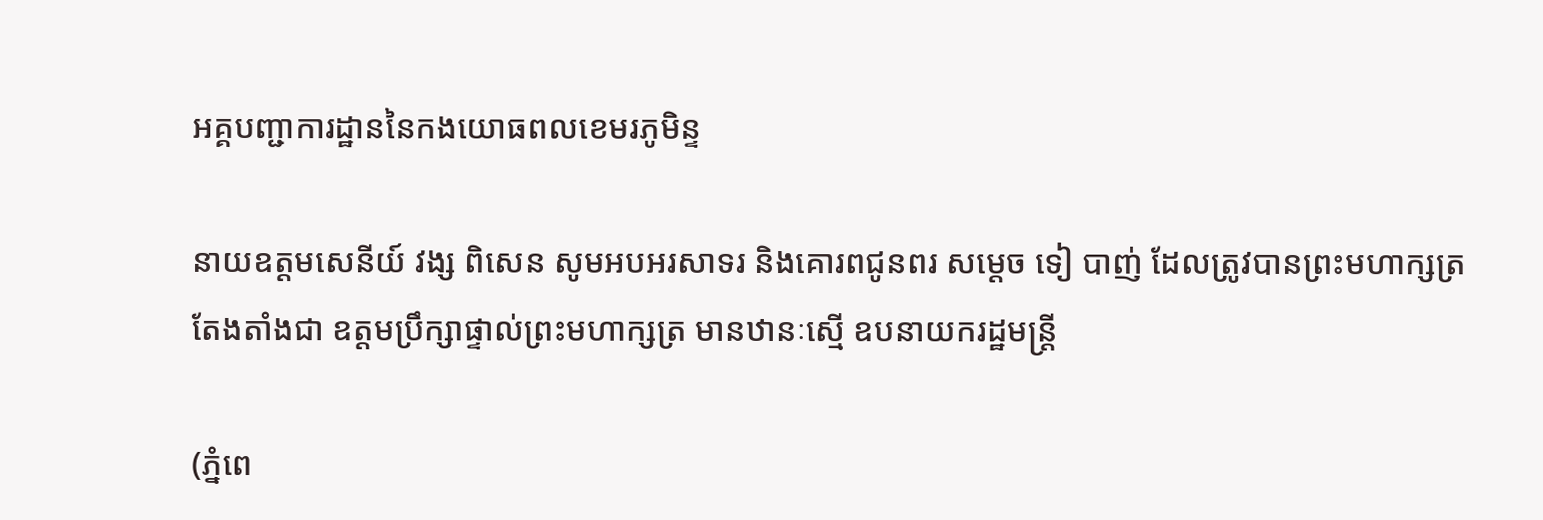អគ្គបញ្ជាការដ្ឋាននៃកងយោធពលខេមរភូមិន្ទ

នាយឧត្តមសេនីយ៍ វង្ស ពិសេន សូមអបអរសាទរ និងគោរពជូនពរ សម្តេច ទៀ បាញ់ ដែលត្រូវបានព្រះមហាក្សត្រ តែងតាំងជា ឧត្តមប្រឹក្សាផ្ទាល់ព្រះមហាក្សត្រ មានឋានៈស្មើ ឧបនាយករដ្ឋមន្ដ្រី

(ភ្នំពេ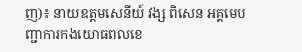ញ)៖ នាយឧត្តមសេនីយ៍ វង្ស ពិសេន អគ្គមេបញ្ជាការកងយោធពលខេ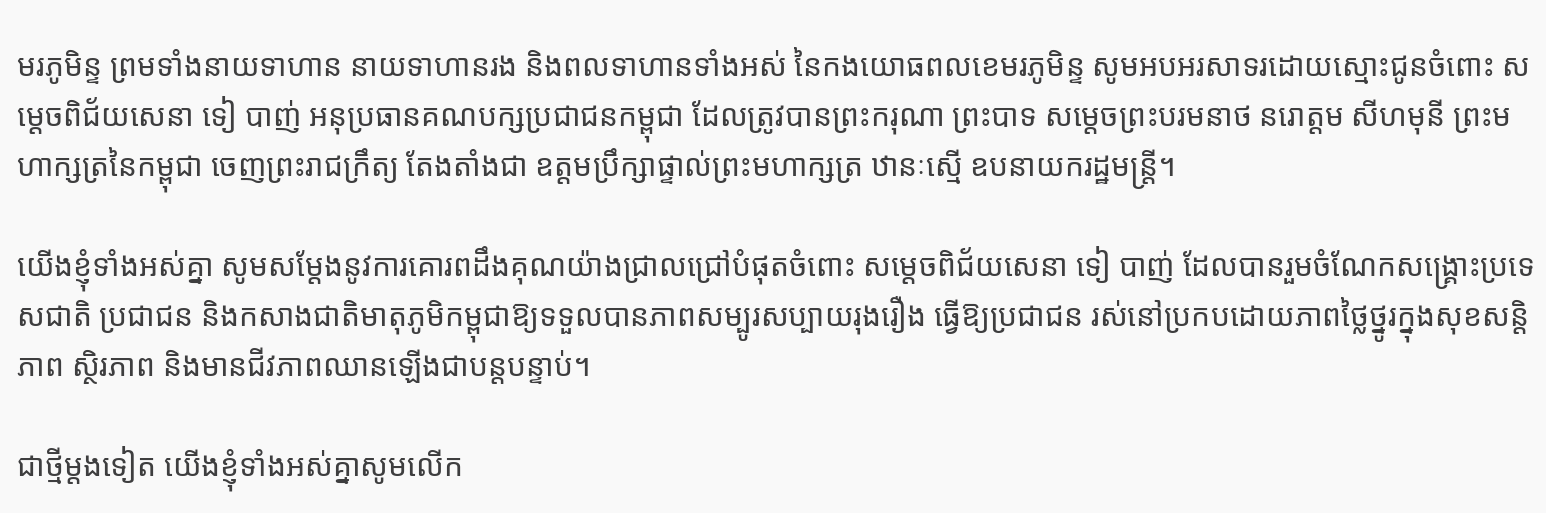មរភូមិន្ទ ព្រមទាំងនាយទាហាន នាយទាហានរង និងពលទាហានទាំងអស់ នៃកងយោធពលខេមរភូមិន្ទ សូមអបអរសាទរដោយស្មោះជូនចំពោះ សម្ដេចពិជ័យសេនា ទៀ បាញ់ អនុប្រធានគណបក្សប្រជាជនកម្ពុជា ដែលត្រូវបានព្រះករុណា ព្រះបាទ សម្តេចព្រះបរមនាថ នរោត្តម សីហមុនី ព្រះមហាក្សត្រនៃកម្ពុជា ចេញព្រះរាជក្រឹត្យ តែងតាំងជា ឧត្តមប្រឹក្សាផ្ទាល់ព្រះមហាក្សត្រ ឋានៈស្មើ ឧបនាយករដ្ឋមន្ដ្រី។

យើងខ្ញុំទាំងអស់គ្នា សូមសម្ដែងនូវការគោរពដឹងគុណយ៉ាងជ្រាលជ្រៅបំផុតចំពោះ សម្ដេចពិជ័យសេនា ទៀ បាញ់ ដែលបានរួមចំណែកសង្គ្រោះប្រទេសជាតិ ប្រជាជន និងកសាងជាតិមាតុភូមិកម្ពុជាឱ្យទទួលបានភាពសម្បូរសប្បាយរុងរឿង ធ្វើឱ្យប្រជាជន រស់នៅប្រកបដោយភាពថ្លៃថ្នូរក្នុងសុខសន្តិភាព ស្ថិរភាព និងមានជីវភាពឈានឡើងជាបន្តបន្ទាប់។

ជាថ្មីម្តងទៀត យើងខ្ញុំទាំងអស់គ្នាសូមលើក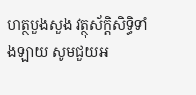ហត្ថបួងសួង វត្ថុស័ក្ដិសិទ្ធិទាំងឡាយ សូមជួយអ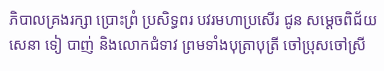ភិបាលគ្រងរក្សា ប្រោះព្រំ ប្រសិទ្ធពរ បវរមហាប្រសើរ ជូន សម្ដេចពិជ័យសេនា ទៀ បាញ់ និងលោកជំទាវ ព្រមទាំងបុត្រាបុត្រី ចៅប្រុសចៅស្រី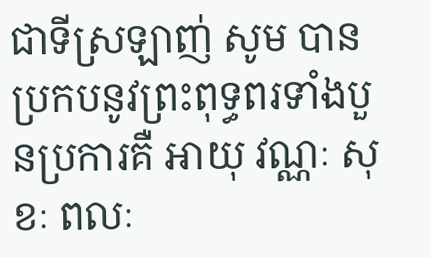ជាទីស្រឡាញ់ សូម បានប្រកបនូវព្រះពុទ្ធពរទាំងបួនប្រការគឺ អាយុ វណ្ណៈ សុខៈ ពលៈ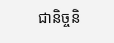ជានិច្ចនិ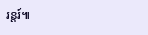រន្តរ៍៕